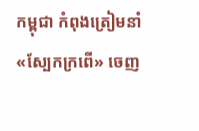កម្ពុជា កំពុងត្រៀមនាំ«ស្បែកក្រពើ» ចេញ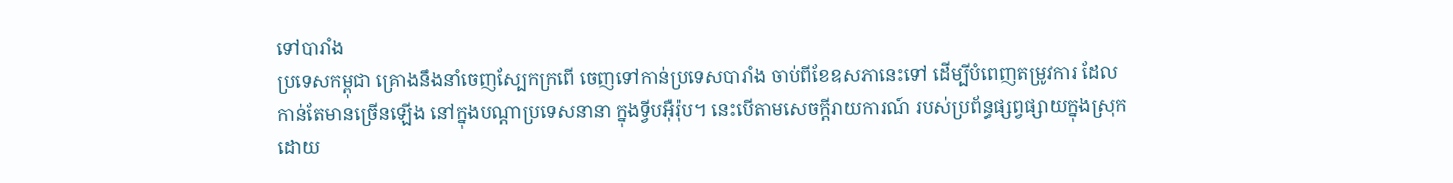ទៅបារាំង
ប្រទេសកម្ពុជា គ្រោងនឹងនាំចេញស្បែកក្រពើ ចេញទៅកាន់ប្រទេសបារាំង ចាប់ពីខែឧសភានេះទៅ ដើម្បីបំពេញតម្រូវការ ដែលកាន់តែមានច្រើនឡើង នៅក្នុងបណ្ដាប្រទេសនានា ក្នុងទ្វីបអ៊ឺរ៉ុប។ នេះបើតាមសេចក្ដីរាយការណ៍ របស់ប្រព័ន្ធផ្សព្វផ្សាយក្នុងស្រុក ដោយ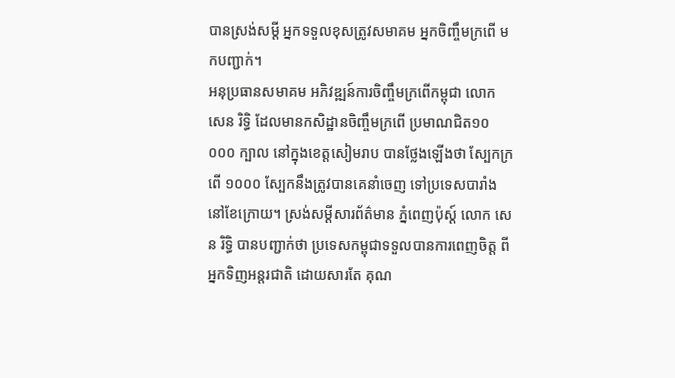បានស្រង់សម្ដី អ្នកទទួលខុសត្រូវសមាគម អ្នកចិញ្ចឹមក្រពើ មកបញ្ជាក់។
អនុប្រធានសមាគម អភិវឌ្ឍន៍ការចិញ្ចឹមក្រពើកម្ពុជា លោក សេន រិទ្ធិ ដែលមានកសិដ្ឋានចិញ្ចឹមក្រពើ ប្រមាណជិត១០ ០០០ ក្បាល នៅក្នុងខេត្តសៀមរាប បានថ្លែងឡើងថា ស្បែកក្រពើ ១០០០ ស្បែកនឹងត្រូវបានគេនាំចេញ ទៅប្រទេសបារាំង នៅខែក្រោយ។ ស្រង់សម្ដីសារព័ត៌មាន ភ្នំពេញប៉ុស្ដ៍ លោក សេន រិទ្ធិ បានបញ្ជាក់ថា ប្រទេសកម្ពុជាទទួលបានការពេញចិត្ត ពីអ្នកទិញអន្តរជាតិ ដោយសារតែ គុណ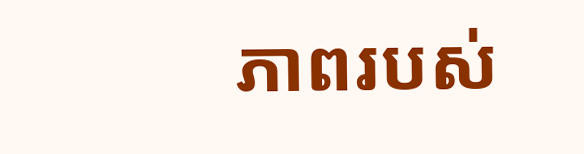ភាពរបស់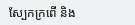ស្បែកក្រពើ និង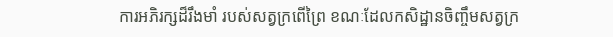ការអភិរក្សដ៏រឹងមាំ របស់សត្វក្រពើព្រៃ ខណៈដែលកសិដ្ឋានចិញ្ចឹមសត្វក្រ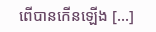ពើបានកើនឡើង [...]